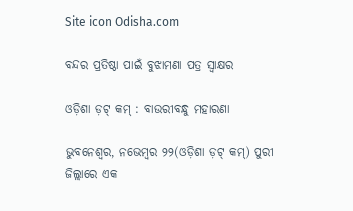Site icon Odisha.com

ବନ୍ଦର ପ୍ରତିଷ୍ଠା ପାଇଁ ବୁଝାମଣା ପତ୍ର ସ୍ୱାକ୍ଷର

ଓଡ଼ିଶା ଡ଼ଟ୍ କମ୍ : ବାଉରୀବନ୍ଧୁ ମହାରଣା

ଭୁବନେଶ୍ୱର, ନଭେମ୍ବର ୨୨(ଓଡ଼ିଶା ଡ଼ଟ୍ କମ୍) ପୁରୀ ଜିଲ୍ଲାରେ ଏକ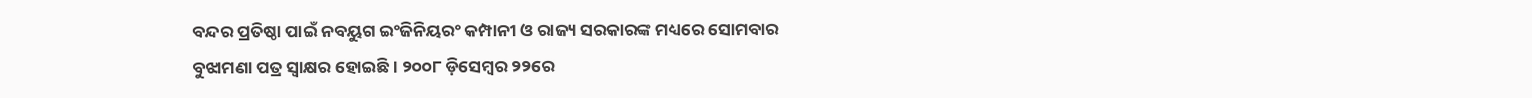ବନ୍ଦର ପ୍ରତିଷ୍ଠା ପାଇଁ ନବୟୁଗ ଇଂଜିନିୟରଂ କମ୍ପାନୀ ଓ ରାଜ୍ୟ ସରକାରଙ୍କ ମଧ୍ୟରେ ସୋମବାର ବୁଝାମଣା ପତ୍ର ସ୍ୱାକ୍ଷର ହୋଇଛି । ୨୦୦୮ ଡ଼ିସେମ୍ବର ୨୨ରେ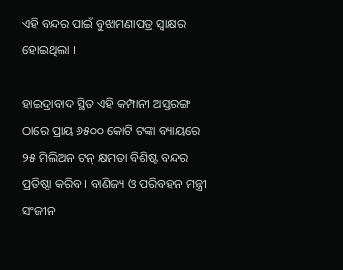ଏହି ବନ୍ଦର ପାଇଁ ବୁଝାମଣାପତ୍ର ସ୍ୱାକ୍ଷର ହୋଇଥିଲା ।

ହାଇଦ୍ରାବାଦ ସ୍ଥିତ ଏହି କମ୍ପାନୀ ଅସ୍ତରଙ୍ଗ ଠାରେ ପ୍ରାୟ ୬୫୦୦ କୋଟି ଟଙ୍କା ବ୍ୟାୟରେ ୨୫ ମିଲିଅନ ଟନ୍ କ୍ଷମତା ବିଶିଷ୍ଟ ବନ୍ଦର ପ୍ରତିଷ୍ଠା କରିବ । ବାଣିଜ୍ୟ ଓ ପରିବହନ ମନ୍ତ୍ରୀ ସଂଜୀନ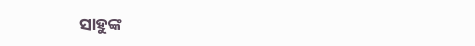ସାହୁଙ୍କ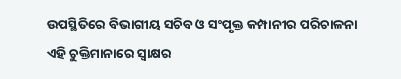ଉପସ୍ଥିତିରେ ବିଭାଗୀୟ ସଚିବ ଓ ସଂପୃକ୍ତ କମ୍ପାନୀର ପରିଚାଳନା ଏହି ଚୁକ୍ତିମାନାରେ ସ୍ୱାକ୍ଷର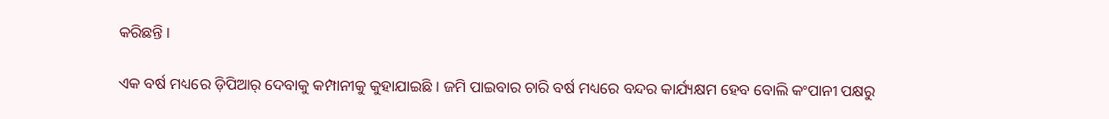କରିଛନ୍ତି ।

ଏକ ବର୍ଷ ମଧ୍ୟରେ ଡ଼ିପିଆର୍ ଦେବାକୁ କମ୍ପାନୀକୁ କୁହାଯାଇଛି । ଜମି ପାଇବାର ଚାରି ବର୍ଷ ମଧ୍ୟରେ ବନ୍ଦର କାର୍ଯ୍ୟକ୍ଷମ ହେବ ବୋଲି କଂପାନୀ ପକ୍ଷରୁ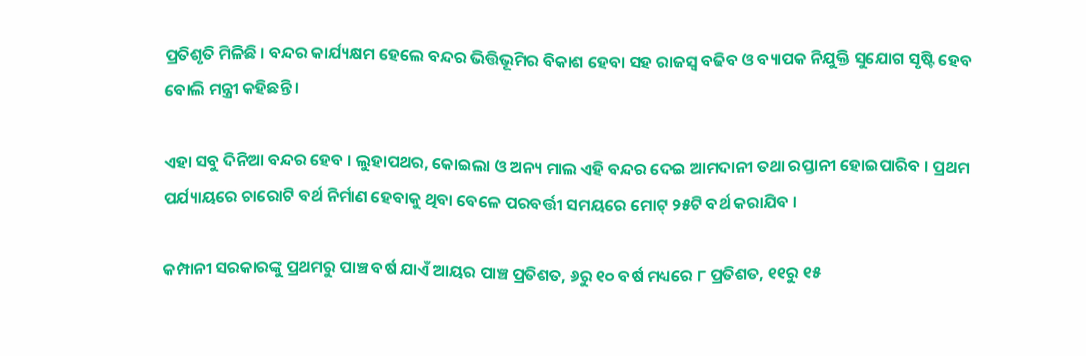ପ୍ରତିଶୃତି ମିଳିଛି । ବନ୍ଦର କାର୍ଯ୍ୟକ୍ଷମ ହେଲେ ବନ୍ଦର ଭିତ୍ତିଭୂମିର ବିକାଶ ହେବା ସହ ରାଜସ୍ୱ ବଢିବ ଓ ବ୍ୟାପକ ନିଯୁକ୍ତି ସୁଯୋଗ ସୃଷ୍ଟି ହେବ ବୋଲି ମନ୍ତ୍ରୀ କହିଛନ୍ତି ।

ଏହା ସବୁ ଦିନିଆ ବନ୍ଦର ହେବ । ଲୁହାପଥର, କୋଇଲା ଓ ଅନ୍ୟ ମାଲ ଏହି ବନ୍ଦର ଦେଇ ଆମଦାନୀ ତଥା ରପ୍ତାନୀ ହୋଇପାରିବ । ପ୍ରଥମ ପର୍ଯ୍ୟାୟରେ ଚାରୋଟି ବର୍ଥ ନିର୍ମାଣ ହେବାକୁ ଥିବା ବେଳେ ପରବର୍ତ୍ତୀ ସମୟରେ ମୋଟ୍ ୨୫ଟି ବର୍ଥ କରାଯିବ ।

କମ୍ପାନୀ ସରକାରଙ୍କୁ ପ୍ରଥମରୁ ପାଞ୍ଚ ବର୍ଷ ଯାଏଁ ଆୟର ପାଞ୍ଚ ପ୍ରତିଶତ, ୬ରୁ ୧୦ ବର୍ଷ ମଧ୍ୟରେ ୮ ପ୍ରତିଶତ, ୧୧ରୁ ୧୫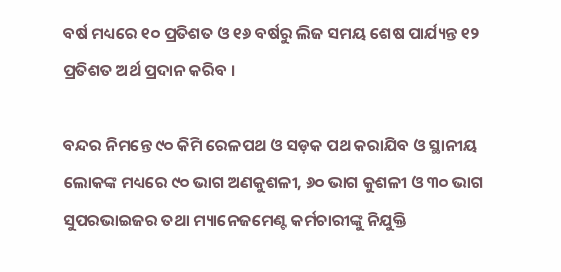ବର୍ଷ ମଧ୍ୟରେ ୧୦ ପ୍ରତିଶତ ଓ ୧୬ ବର୍ଷରୁ ଲିଜ ସମୟ ଶେଷ ପାର୍ଯ୍ୟନ୍ତ ୧୨ ପ୍ରତିଶତ ଅର୍ଥ ପ୍ରଦାନ କରିବ ।

ବନ୍ଦର ନିମନ୍ତେ ୯୦ କିମି ରେଳପଥ ଓ ସଡ଼କ ପଥ କରାଯିବ ଓ ସ୍ଥାନୀୟ ଲୋକଙ୍କ ମଧ୍ୟରେ ୯୦ ଭାଗ ଅଣକୁଶଳୀ, ୬୦ ଭାଗ କୁଶଳୀ ଓ ୩୦ ଭାଗ ସୁପରଭାଇଜର ତଥା ମ୍ୟାନେଜମେଣ୍ଟ କର୍ମଚାରୀଙ୍କୁ ନିଯୁକ୍ତି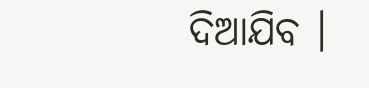ଦିଆଯିବ ।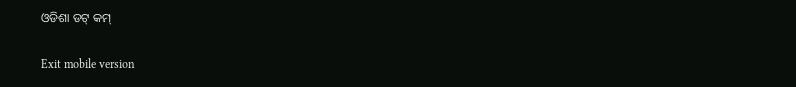ଓଡିଶା ଡଟ୍ କମ୍

Exit mobile version